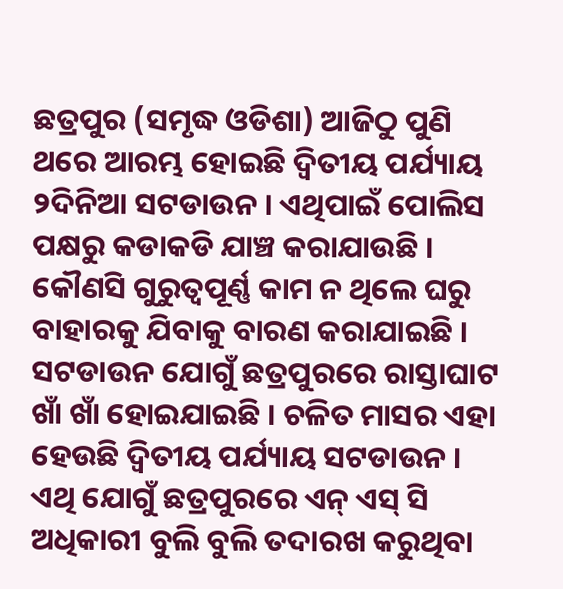ଛତ୍ରପୁର (ସମୃଦ୍ଧ ଓଡିଶା) ଆଜିଠୁ ପୁଣି ଥରେ ଆରମ୍ଭ ହୋଇଛି ଦ୍ଵିତୀୟ ପର୍ଯ୍ୟାୟ ୨ଦିନିଆ ସଟଡାଉନ । ଏଥିପାଇଁ ପୋଲିସ ପକ୍ଷରୁ କଡାକଡି ଯାଞ୍ଚ କରାଯାଉଛି । କୌଣସି ଗୁରୁତ୍ୱପୂର୍ଣ୍ଣ କାମ ନ ଥିଲେ ଘରୁ ବାହାରକୁ ଯିବାକୁ ବାରଣ କରାଯାଇଛି । ସଟଡାଉନ ଯୋଗୁଁ ଛତ୍ରପୁରରେ ରାସ୍ତାଘାଟ ଖାଁ ଖାଁ ହୋଇଯାଇଛି । ଚଳିତ ମାସର ଏହା ହେଉଛି ଦ୍ଵିତୀୟ ପର୍ଯ୍ୟାୟ ସଟଡାଉନ । ଏଥି ଯୋଗୁଁ ଛତ୍ରପୁରରେ ଏନ୍ ଏସ୍ ସି ଅଧିକାରୀ ବୁଲି ବୁଲି ତଦାରଖ କରୁଥିବା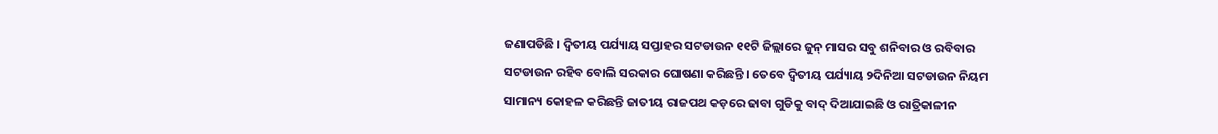ଜଣାପଡିଛି । ଦ୍ଵିତୀୟ ପର୍ଯ୍ୟାୟ ସପ୍ତାହର ସଟଡାଉନ ୧୧ଟି ଜିଲ୍ଲାରେ ଜୁନ୍ ମାସର ସବୁ ଶନିବାର ଓ ରବିବାର ସଟଡାଉନ ରହିବ ବୋଲି ସରକାର ଘୋଷଣା କରିଛନ୍ତି । ତେବେ ଦ୍ଵିତୀୟ ପର୍ଯ୍ୟାୟ ୨ଦିନିଆ ସଟଡାଉନ ନିୟମ ସାମାନ୍ୟ କୋହଳ କରିଛନ୍ତି ଜାତୀୟ ରାଜପଥ କଡ଼ରେ ଢାବା ଗୁଡିକୁ ବାଦ୍ ଦିଆଯାଇଛି ଓ ରାତ୍ରିକାଳୀନ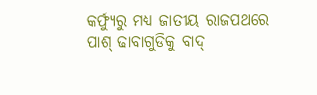କର୍ଫ୍ୟୁରୁ ମଧ୍ୟ ଜାତୀୟ ରାଜପଥରେ ପାଶ୍ ଢାବାଗୁଡିକୁ ବାଦ୍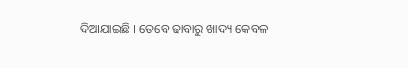ଦିଆଯାଇଛି । ତେବେ ଢାବାରୁ ଖାଦ୍ୟ କେବଳ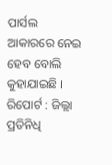ପାର୍ସଲ ଆକାରରେ ନେଇ ହେବ ବୋଲି କୁହାଯାଇଛି ।
ରିପୋର୍ଟ : ଜିଲ୍ଲା ପ୍ରତିନିଧି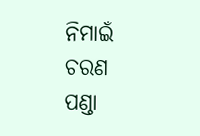ନିମାଇଁ ଚରଣ ପଣ୍ଡା